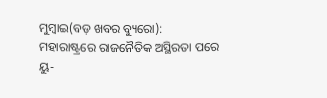ମୁମ୍ବାଇ(ବଡ଼ ଖବର ବ୍ୟୁରୋ): ମହାରାଷ୍ଟ୍ରରେ ରାଜନୈତିକ ଅସ୍ଥିରତା ପରେ ୟୁ-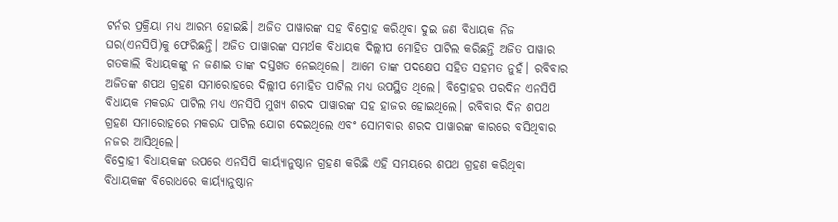ଟର୍ନର ପ୍ରକ୍ରିୟା ମଧ୍ୟ ଆରମ୍ଭ ହୋଇଛି। ଅଜିତ ପାୱାରଙ୍କ ସହ ବିଦ୍ରୋହ କରିଥିବା ଦୁଇ ଜଣ ବିଧାୟକ ନିଜ ଘର(ଏନସିପି)କୁ ଫେରିଛନ୍ତି। ଅଜିତ ପାୱାରଙ୍କ ସମର୍ଥକ ବିଧାୟକ ଦିଲ୍ଲୀପ ମୋହିତ ପାଟିଲ କରିଛନ୍ତି ଅଜିତ ପାୱାର ଗତକାଲି ବିଧାୟକଙ୍କୁ ନ ଜଣାଇ ତାଙ୍କ ଦସ୍ତଖତ ନେଇଥିଲେ। ଆମେ ତାଙ୍କ ପଦକ୍ଷେପ ସହିତ ସହମତ ନୁହଁ। ରବିବାର ଅଜିତଙ୍କ ଶପଥ ଗ୍ରହଣ ସମାରୋହରେ ଦିଲ୍ଲୀପ ମୋହିତ ପାଟିଲ ମଧ୍ୟ ଉପସ୍ଥିତ ଥିଲେ। ବିଦ୍ରୋହର ପରଦିନ ଏନସିପି ବିଧାୟକ ମକରନ୍ଦ ପାଟିଲ ମଧ୍ୟ ଏନସିପି ମୁଖ୍ୟ ଶରଦ ପାୱାରଙ୍କ ସହ ହାଜର ହୋଇଥିଲେ। ରବିବାର ଦିନ ଶପଥ ଗ୍ରହଣ ସମାରୋହରେ ମକରନ୍ଦ ପାଟିଲ ଯୋଗ ଦେଇଥିଲେ ଏବଂ ସୋମବାର ଶରଦ ପାୱାରଙ୍କ କାରରେ ବସିଥିବାର ନଜର ଆସିଥିଲେ।
ବିଦ୍ରୋହୀ ବିଧାୟକଙ୍କ ଉପରେ ଏନସିପି କାର୍ୟ୍ୟାନୁଷ୍ଠାନ ଗ୍ରହଣ କରିଛି ଏହି ସମୟରେ ଶପଥ ଗ୍ରହଣ କରିଥିବା ବିଧାୟକଙ୍କ ବିରୋଧରେ କାର୍ୟ୍ୟାନୁଷ୍ଠାନ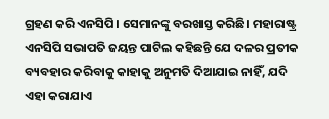ଗ୍ରହଣ କରି ଏନସିପି । ସେମାନଙ୍କୁ ବରଖାସ୍ତ କରିଛି। ମହାରାଷ୍ଟ୍ର ଏନସିପି ସଭାପତି ଜୟନ୍ତ ପାଟିଲ କହିଛନ୍ତି ଯେ ଦଳର ପ୍ରତୀକ ବ୍ୟବହାର କରିବାକୁ କାହାକୁ ଅନୁମତି ଦିଆଯାଇ ନାହିଁ, ଯଦି ଏହା କରାଯାଏ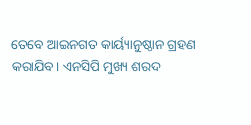ତେବେ ଆଇନଗତ କାର୍ୟ୍ୟାନୁଷ୍ଠାନ ଗ୍ରହଣ କରାଯିବ। ଏନସିପି ମୁଖ୍ୟ ଶରଦ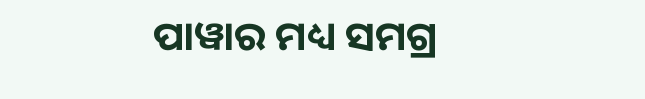ପାୱାର ମଧ୍ୟ ସମଗ୍ର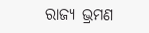ରାଜ୍ୟ ଭ୍ରମଣ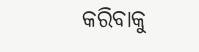କରିବାକୁ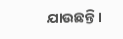ଯାଉଛନ୍ତି।